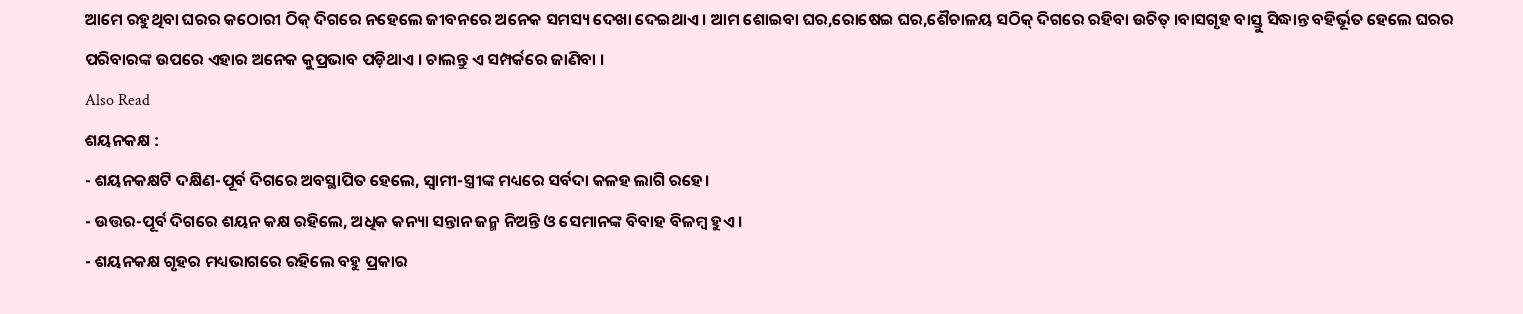ଆମେ ରହୁଥିବା ଘରର କଠୋରୀ ଠିକ୍ ଦିଗରେ ନହେଲେ ଜୀବନରେ ଅନେକ ସମସ୍ୟ ଦେଖା ଦେଇଥାଏ । ଆମ ଶୋଇବା ଘର,ରୋଷେଇ ଘର,ଶୈଚାଳୟ ସଠିକ୍ ଦିଗରେ ରହିବା ଉଚିତ୍ ।ବାସଗୃହ ବାସ୍ତୁ ସିଦ୍ଧାନ୍ତ ବହିର୍ଭୂତ ହେଲେ ଘରର ପରିବାରଙ୍କ ଉପରେ ଏହାର ଅନେକ କୁପ୍ରଭାବ ପଡ଼ିଥାଏ । ଚାଲନ୍ତୁ ଏ ସମ୍ପର୍କରେ ଜାଣିବା ।
Also Read
ଶୟନକକ୍ଷ :
- ଶୟନକକ୍ଷଟି ଦକ୍ଷିଣ-ପୂର୍ବ ଦିଗରେ ଅବସ୍ଥାପିତ ହେଲେ, ସ୍ୱାମୀ-ସ୍ତ୍ରୀଙ୍କ ମଧ୍ୟରେ ସର୍ବଦା କଳହ ଲାଗି ରହେ।
- ଉତ୍ତର-ପୂର୍ବ ଦିଗରେ ଶୟନ କକ୍ଷ ରହିଲେ, ଅଧିକ କନ୍ୟା ସନ୍ତାନ ଜନ୍ମ ନିଅନ୍ତି ଓ ସେମାନଙ୍କ ବିବାହ ବିଳମ୍ବ ହୁଏ ।
- ଶୟନକକ୍ଷ ଗୃହର ମଧ୍ୟଭାଗରେ ରହିଲେ ବହୁ ପ୍ରକାର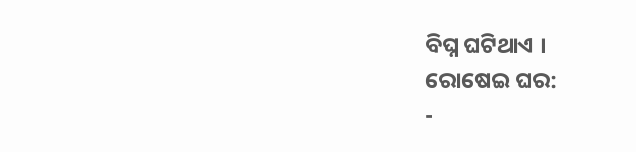ବିଘ୍ନ ଘଟିଥାଏ ।
ରୋଷେଇ ଘର:
-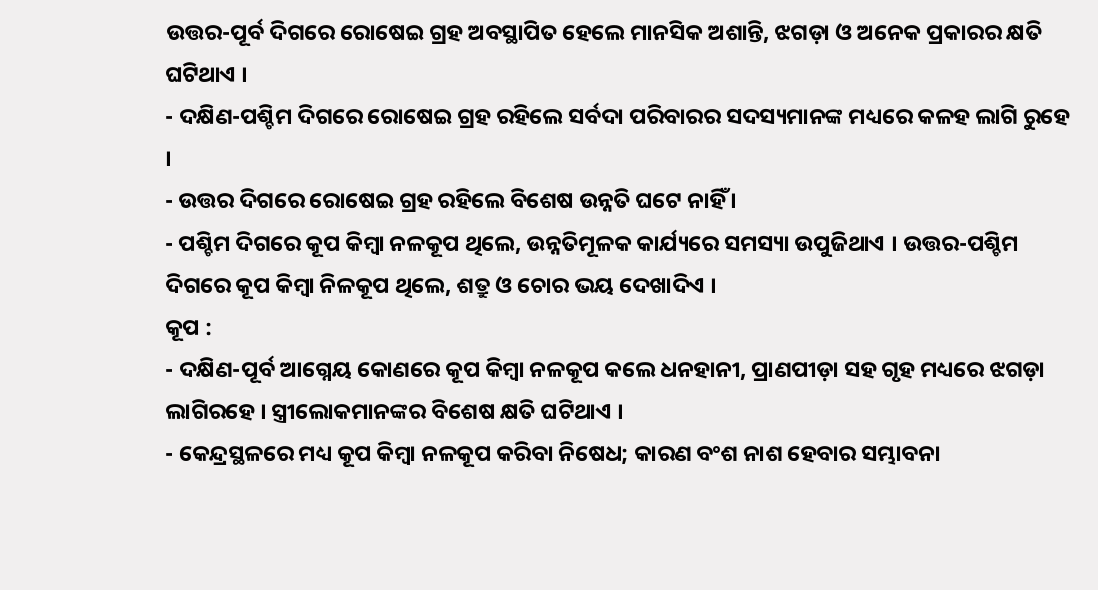ଉତ୍ତର-ପୂର୍ବ ଦିଗରେ ରୋଷେଇ ଗ୍ରହ ଅବସ୍ଥାପିତ ହେଲେ ମାନସିକ ଅଶାନ୍ତି, ଝଗଡ଼ା ଓ ଅନେକ ପ୍ରକାରର କ୍ଷତି ଘଟିଥାଏ ।
- ଦକ୍ଷିଣ-ପଶ୍ଚିମ ଦିଗରେ ରୋଷେଇ ଗ୍ରହ ରହିଲେ ସର୍ବଦା ପରିବାରର ସଦସ୍ୟମାନଙ୍କ ମଧ୍ୟରେ କଳହ ଲାଗି ରୁହେ ।
- ଉତ୍ତର ଦିଗରେ ରୋଷେଇ ଗ୍ରହ ରହିଲେ ବିଶେଷ ଉନ୍ନତି ଘଟେ ନାହିଁ ।
- ପଶ୍ଚିମ ଦିଗରେ କୂପ କିମ୍ବା ନଳକୂପ ଥିଲେ, ଉନ୍ନତିମୂଳକ କାର୍ଯ୍ୟରେ ସମସ୍ୟା ଉପୁଜିଥାଏ । ଉତ୍ତର-ପଶ୍ଚିମ ଦିଗରେ କୂପ କିମ୍ବା ନିଳକୂପ ଥିଲେ, ଶତ୍ରୁ ଓ ଚୋର ଭୟ ଦେଖାଦିଏ ।
କୂପ :
- ଦକ୍ଷିଣ-ପୂର୍ବ ଆଗ୍ନେୟ କୋଣରେ କୂପ କିମ୍ବା ନଳକୂପ କଲେ ଧନହାନୀ, ପ୍ରାଣପୀଡ଼ା ସହ ଗୃହ ମଧ୍ୟରେ ଝଗଡ଼ା ଲାଗିରହେ । ସ୍ତ୍ରୀଲୋକମାନଙ୍କର ବିଶେଷ କ୍ଷତି ଘଟିଥାଏ ।
- କେନ୍ଦ୍ରସ୍ଥଳରେ ମଧ୍ୟ କୂପ କିମ୍ବା ନଳକୂପ କରିବା ନିଷେଧ; କାରଣ ବଂଶ ନାଶ ହେବାର ସମ୍ଭାବନା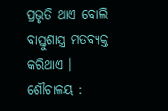ପ୍ରଭୃତି ଥାଏ ବୋଲି ବାସ୍ତୁଶାସ୍ତ୍ର ମତବ୍ୟକ୍ତ କରିଥାଏ ।
ଶୌଚାଳୟ :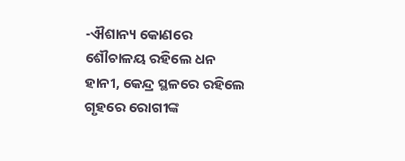-ଐଶାନ୍ୟ କୋଣରେ ଶୌଚାଳୟ ରହିଲେ ଧନ ହାନୀ, କେନ୍ଦ୍ର ସ୍ଥଳରେ ରହିଲେ ଗୃହରେ ରୋଗୀଙ୍କ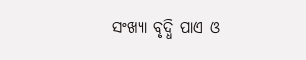ସଂଖ୍ୟା ବୃଦ୍ଧି ପାଏ ଓ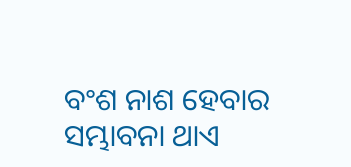ବଂଶ ନାଶ ହେବାର ସମ୍ଭାବନା ଥାଏ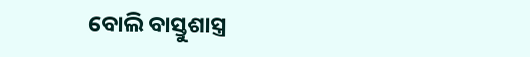ବୋଲି ବାସ୍ତୁଶାସ୍ତ୍ର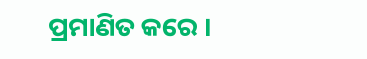ପ୍ରମାଣିତ କରେ ।